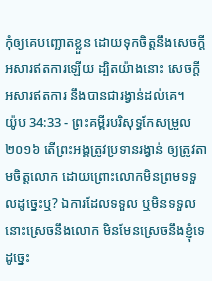កុំឲ្យគេបញ្ឆោតខ្លួន ដោយទុកចិត្តនឹងសេចក្ដីអសារឥតការឡើយ ដ្បិតយ៉ាងនោះ សេចក្ដីអសារឥតការ នឹងបានជារង្វាន់ដល់គេ។
យ៉ូប 34:33 - ព្រះគម្ពីរបរិសុទ្ធកែសម្រួល ២០១៦ តើព្រះអង្គត្រូវប្រទានរង្វាន់ ឲ្យត្រូវតាមចិត្តលោក ដោយព្រោះលោកមិនព្រមទទួលដូច្នេះឬ? ឯការដែលទទួល ឬមិនទទួល នោះស្រេចនឹងលោក មិនមែនស្រេចនឹងខ្ញុំទេ ដូច្នេះ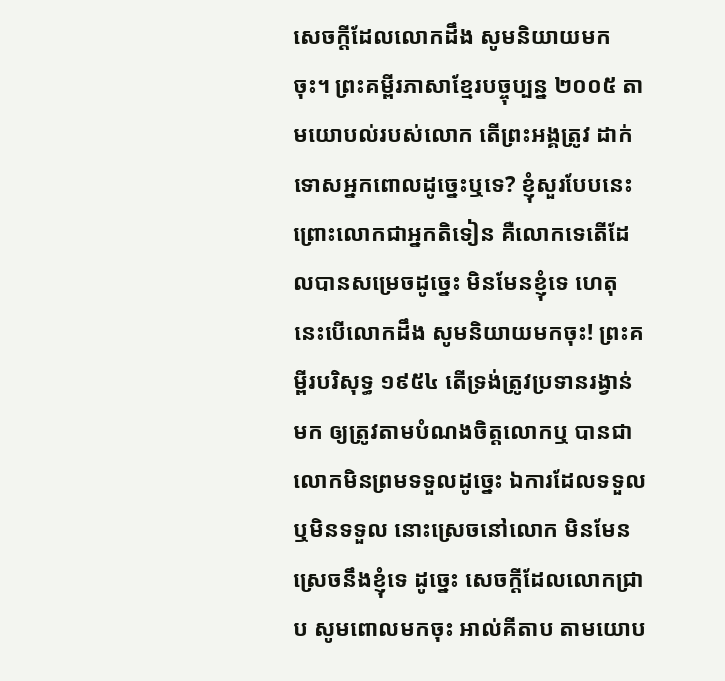សេចក្ដីដែលលោកដឹង សូមនិយាយមកចុះ។ ព្រះគម្ពីរភាសាខ្មែរបច្ចុប្បន្ន ២០០៥ តាមយោបល់របស់លោក តើព្រះអង្គត្រូវ ដាក់ទោសអ្នកពោលដូច្នេះឬទេ? ខ្ញុំសួរបែបនេះ ព្រោះលោកជាអ្នកតិទៀន គឺលោកទេតើដែលបានសម្រេចដូច្នេះ មិនមែនខ្ញុំទេ ហេតុនេះបើលោកដឹង សូមនិយាយមកចុះ! ព្រះគម្ពីរបរិសុទ្ធ ១៩៥៤ តើទ្រង់ត្រូវប្រទានរង្វាន់មក ឲ្យត្រូវតាមបំណងចិត្តលោកឬ បានជាលោកមិនព្រមទទួលដូច្នេះ ឯការដែលទទួលឬមិនទទួល នោះស្រេចនៅលោក មិនមែនស្រេចនឹងខ្ញុំទេ ដូច្នេះ សេចក្ដីដែលលោកជ្រាប សូមពោលមកចុះ អាល់គីតាប តាមយោប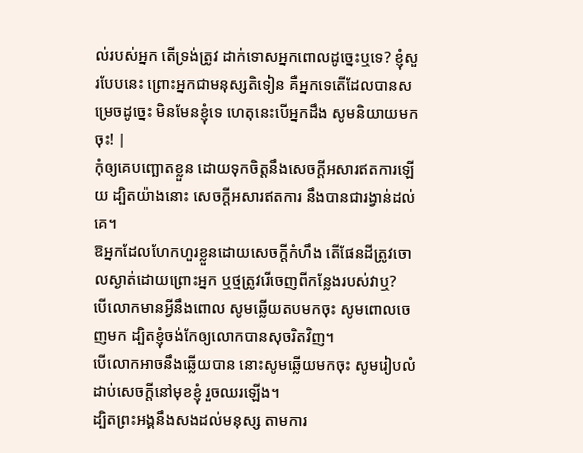ល់របស់អ្នក តើទ្រង់ត្រូវ ដាក់ទោសអ្នកពោលដូច្នេះឬទេ? ខ្ញុំសួរបែបនេះ ព្រោះអ្នកជាមនុស្សតិទៀន គឺអ្នកទេតើដែលបានសម្រេចដូច្នេះ មិនមែនខ្ញុំទេ ហេតុនេះបើអ្នកដឹង សូមនិយាយមកចុះ! |
កុំឲ្យគេបញ្ឆោតខ្លួន ដោយទុកចិត្តនឹងសេចក្ដីអសារឥតការឡើយ ដ្បិតយ៉ាងនោះ សេចក្ដីអសារឥតការ នឹងបានជារង្វាន់ដល់គេ។
ឱអ្នកដែលហែកហួរខ្លួនដោយសេចក្ដីកំហឹង តើផែនដីត្រូវចោលស្ងាត់ដោយព្រោះអ្នក ឬថ្មត្រូវរើចេញពីកន្លែងរបស់វាឬ?
បើលោកមានអ្វីនឹងពោល សូមឆ្លើយតបមកចុះ សូមពោលចេញមក ដ្បិតខ្ញុំចង់កែឲ្យលោកបានសុចរិតវិញ។
បើលោកអាចនឹងឆ្លើយបាន នោះសូមឆ្លើយមកចុះ សូមរៀបលំដាប់សេចក្ដីនៅមុខខ្ញុំ រួចឈរឡើង។
ដ្បិតព្រះអង្គនឹងសងដល់មនុស្ស តាមការ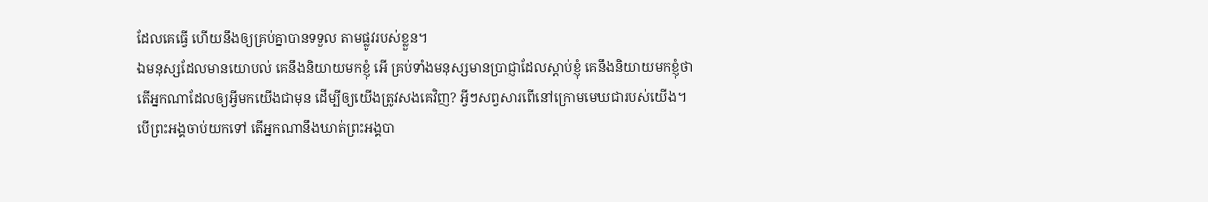ដែលគេធ្វើ ហើយនឹងឲ្យគ្រប់គ្នាបានទទួល តាមផ្លូវរបស់ខ្លួន។
ឯមនុស្សដែលមានយោបល់ គេនឹងនិយាយមកខ្ញុំ អើ គ្រប់ទាំងមនុស្សមានប្រាជ្ញាដែលស្តាប់ខ្ញុំ គេនឹងនិយាយមកខ្ញុំថា
តើអ្នកណាដែលឲ្យអ្វីមកយើងជាមុន ដើម្បីឲ្យយើងត្រូវសងគេវិញ? អ្វីៗសព្វសារពើនៅក្រោមមេឃជារបស់យើង។
បើព្រះអង្គចាប់យកទៅ តើអ្នកណានឹងឃាត់ព្រះអង្គបា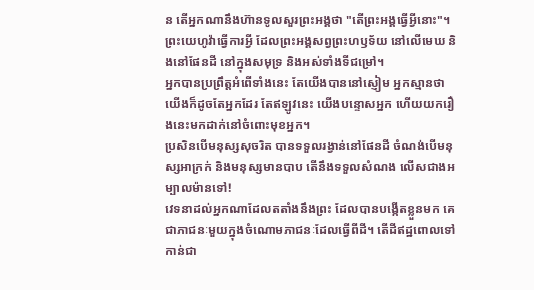ន តើអ្នកណានឹងហ៊ានទូលសួរព្រះអង្គថា "តើព្រះអង្គធ្វើអ្វីនោះ"។
ព្រះយេហូវ៉ាធ្វើការអ្វី ដែលព្រះអង្គសព្វព្រះហឫទ័យ នៅលើមេឃ និងនៅផែនដី នៅក្នុងសមុទ្រ និងអស់ទាំងទីជម្រៅ។
អ្នកបានប្រព្រឹត្តអំពើទាំងនេះ តែយើងបាននៅស្ញៀម អ្នកស្មានថា យើងក៏ដូចតែអ្នកដែរ តែឥឡូវនេះ យើងបន្ទោសអ្នក ហើយយករឿងនេះមកដាក់នៅចំពោះមុខអ្នក។
ប្រសិនបើមនុស្សសុចរិត បានទទួលរង្វាន់នៅផែនដី ចំណង់បើមនុស្សអាក្រក់ និងមនុស្សមានបាប តើនឹងទទួលសំណង លើសជាងអម្បាលម៉ានទៅ!
វេទនាដល់អ្នកណាដែលតតាំងនឹងព្រះ ដែលបានបង្កើតខ្លួនមក គេជាភាជនៈមួយក្នុងចំណោមភាជនៈដែលធ្វើពីដី។ តើដីឥដ្ឋពោលទៅកាន់ជា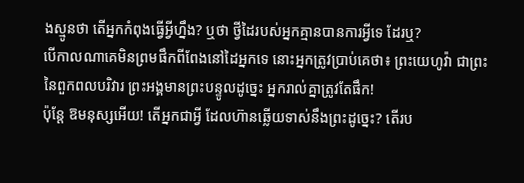ងស្មូនថា តើអ្នកកំពុងធ្វើអ្វីហ្នឹង? ឬថា ថ្វីដៃរបស់អ្នកគ្មានបានការអ្វីទេ ដែរឬ?
បើកាលណាគេមិនព្រមផឹកពីពែងនៅដៃអ្នកទេ នោះអ្នកត្រូវប្រាប់គេថា៖ ព្រះយេហូវ៉ា ជាព្រះនៃពួកពលបរិវារ ព្រះអង្គមានព្រះបន្ទូលដូច្នេះ អ្នករាល់គ្នាត្រូវតែផឹក!
ប៉ុន្តែ ឱមនុស្សអើយ! តើអ្នកជាអ្វី ដែលហ៊ានឆ្លើយទាស់នឹងព្រះដូច្នេះ? តើរប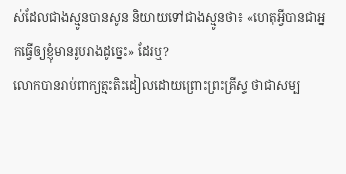ស់ដែលជាងស្មូនបានសូន និយាយទៅជាងស្មូនថា៖ «ហេតុអ្វីបានជាអ្នកធ្វើឲ្យខ្ញុំមានរូបរាងដូច្នេះ» ដែរឬ?
លោកបានរាប់ពាក្យត្មះតិះដៀលដោយព្រោះព្រះគ្រីស្ទ ថាជាសម្ប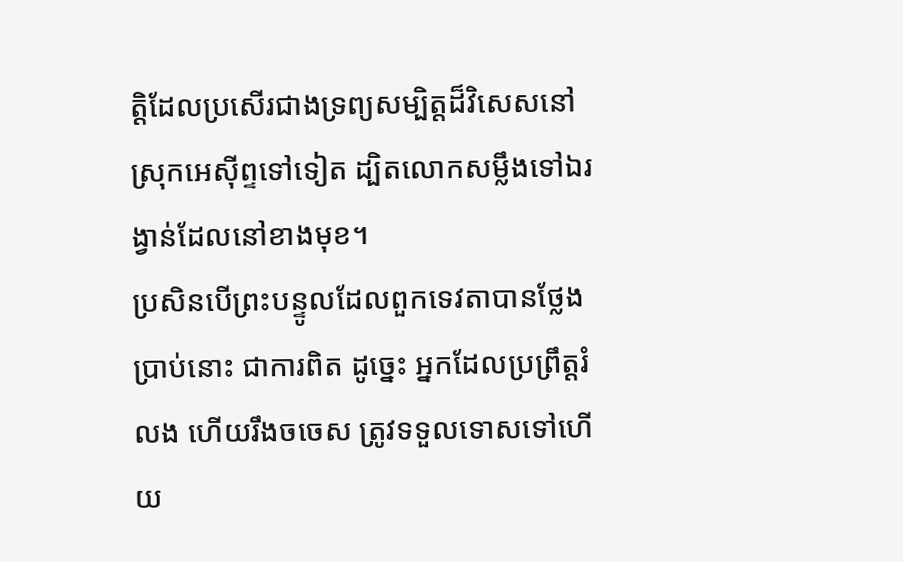ត្តិដែលប្រសើរជាងទ្រព្យសម្បិត្តដ៏វិសេសនៅស្រុកអេស៊ីព្ទទៅទៀត ដ្បិតលោកសម្លឹងទៅឯរង្វាន់ដែលនៅខាងមុខ។
ប្រសិនបើព្រះបន្ទូលដែលពួកទេវតាបានថ្លែងប្រាប់នោះ ជាការពិត ដូច្នេះ អ្នកដែលប្រព្រឹត្តរំលង ហើយរឹងចចេស ត្រូវទទួលទោសទៅហើយ